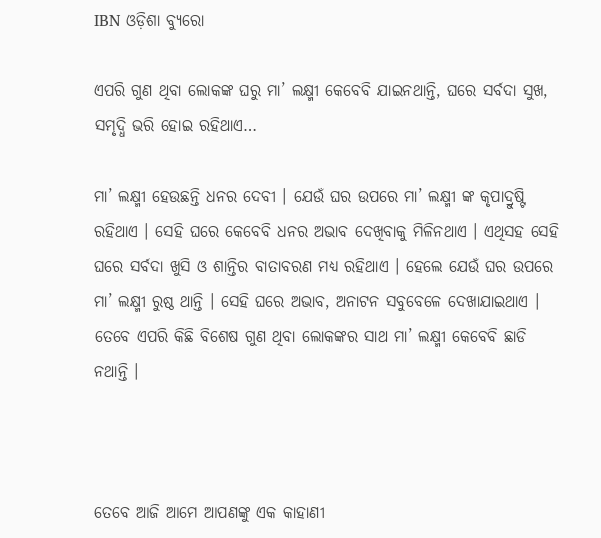IBN ଓଡ଼ିଶା ବ୍ୟୁରୋ

ଏପରି ଗୁଣ ଥିବା ଲୋକଙ୍କ ଘରୁ ମା’ ଲକ୍ଷ୍ମୀ କେବେବି ଯାଇନଥାନ୍ତି, ଘରେ ସର୍ବଦା ସୁଖ, ସମୃଦ୍ଧି ଭରି ହୋଇ ରହିଥାଏ…

ମା’ ଲକ୍ଷ୍ମୀ ହେଉଛନ୍ତି ଧନର ଦେବୀ । ଯେଉଁ ଘର ଉପରେ ମା’ ଲକ୍ଷ୍ମୀ ଙ୍କ କୃପାଦ୍ରୁଷ୍ଟି ରହିଥାଏ । ସେହି ଘରେ କେବେବି ଧନର ଅଭାବ ଦେଖିବାକୁ ମିଳିନଥାଏ । ଏଥିସହ ସେହି ଘରେ ସର୍ବଦା ଖୁସି ଓ ଶାନ୍ତିର ବାତାବରଣ ମଧ୍ୟ ରହିଥାଏ । ହେଲେ ଯେଉଁ ଘର ଉପରେ ମା’ ଲକ୍ଷ୍ମୀ ରୁଷ୍ଠ ଥାନ୍ତି । ସେହି ଘରେ ଅଭାବ, ଅନାଟନ ସବୁବେଳେ ଦେଖାଯାଇଥାଏ । ତେବେ ଏପରି କିଛି ବିଶେଷ ଗୁଣ ଥିବା ଲୋକଙ୍କର ସାଥ ମା’ ଲକ୍ଷ୍ମୀ କେବେବି ଛାଡି ନଥାନ୍ତି ।



ତେବେ ଆଜି ଆମେ ଆପଣଙ୍କୁ ଏକ କାହାଣୀ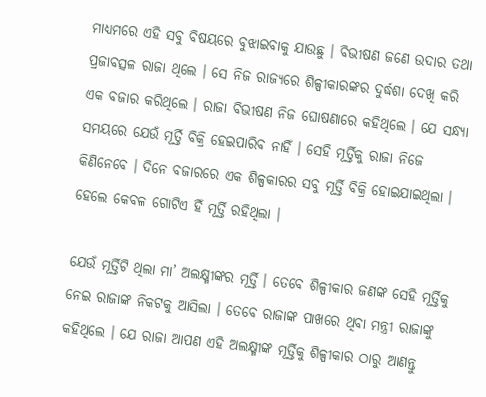ମାଧ୍ୟମରେ ଏହି ସବୁ ବିଷୟରେ ବୁଝାଇବାକୁ ଯାଉଛୁ । ବିଭୀଷଣ ଜଣେ ଉଦାର ତଥା ପ୍ରଜାବତ୍ସଳ ରାଜା ଥିଲେ । ସେ ନିଜ ରାଜ୍ୟରେ ଶିଳ୍ପୀକାରଙ୍କର ଦୁର୍ଦ୍ଧଶା ଦେଖି କରି ଏକ ବଜାର କରିଥିଲେ । ରାଜା ବିଭୀଷଣ ନିଜ ଘୋଷଣାରେ କହିଥିଲେ । ଯେ ସନ୍ଧ୍ୟା ସମୟରେ ଯେଉଁ ମୂର୍ତ୍ତି ବିକ୍ରି ହେଇପାରିବ ନାହିଁ । ସେହି ମୂର୍ତ୍ତିକୁ ରାଜା ନିଜେ କିଣିନେବେ । ଦିନେ ବଜାରରେ ଏକ ଶିଳ୍ପକାରର ସବୁ ମୂର୍ତ୍ତି ବିକ୍ରି ହୋଇଯାଇଥିଲା । ହେଲେ କେବଳ ଗୋଟିଏ ହିଁ ମୂର୍ତ୍ତି ରହିଥିଲା ।

ଯେଉଁ ମୂର୍ତ୍ତିଟି ଥିଲା ମା’ ଅଲକ୍ଷ୍ମୀଙ୍କର ମୂର୍ତ୍ତି । ତେବେ ଶିଳ୍ପୀକାର ଜଣଙ୍କ ସେହି ମୂର୍ତ୍ତିକୁ ନେଇ ରାଜାଙ୍କ ନିକଟକୁ ଆସିଲା । ତେବେ ରାଜାଙ୍କ ପାଖରେ ଥିବା ମନ୍ତ୍ରୀ ରାଜାଙ୍କୁ କହିଥିଲେ । ଯେ ରାଜା ଆପଣ ଏହି ଅଲକ୍ଷ୍ମୀଙ୍କ ମୂର୍ତ୍ତିକୁ ଶିଳ୍ପୀକାର ଠାରୁ ଆଣନ୍ତୁ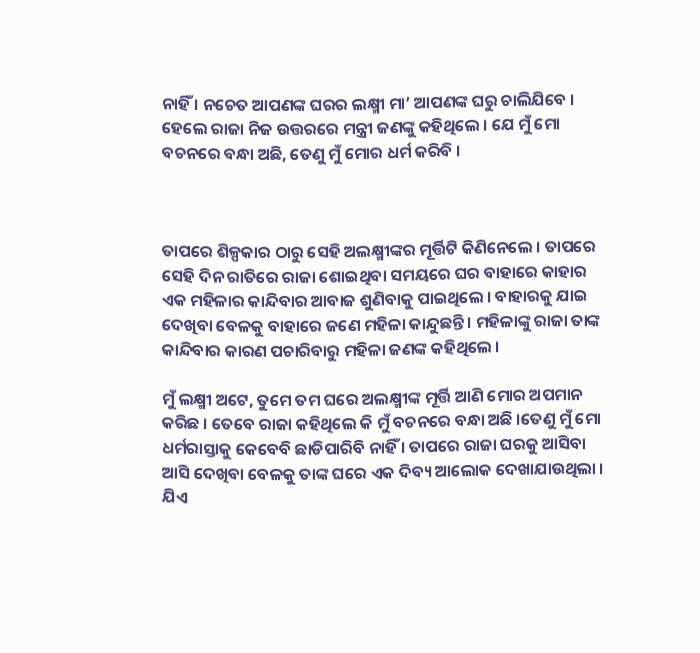ନାହିଁ । ନଚେତ ଆପଣଙ୍କ ଘରର ଲକ୍ଷ୍ମୀ ମା’ ଆପଣଙ୍କ ଘରୁ ଚାଲିଯିବେ । ହେଲେ ରାଜା ନିଜ ଉତ୍ତରରେ ମନ୍ତ୍ରୀ ଜଣଙ୍କୁ କହିଥିଲେ । ଯେ ମୁଁ ମୋ ବଚନରେ ବନ୍ଧା ଅଛି, ତେଣୁ ମୁଁ ମୋର ଧର୍ମ କରିବି ।



ତାପରେ ଶିଳ୍ପକାର ଠାରୁ ସେହି ଅଲକ୍ଷ୍ମୀଙ୍କର ମୂର୍ତ୍ତିଟି କିଣିନେଲେ । ତାପରେ ସେହି ଦିନ ରାତିରେ ରାଜା ଶୋଇଥିବା ସମୟରେ ଘର ବାହାରେ କାହାର ଏକ ମହିଳାର କାନ୍ଦିବାର ଆବାଜ ଶୁଣିବାକୁ ପାଇଥିଲେ । ବାହାରକୁ ଯାଇ ଦେଖିବା ବେଳକୁ ବାହାରେ ଜଣେ ମହିଳା କାନ୍ଦୁଛନ୍ତି । ମହିଳାଙ୍କୁ ରାଜା ତାଙ୍କ କାନ୍ଦିବାର କାରଣ ପଚାରିବାରୁ ମହିଳା ଜଣଙ୍କ କହିଥିଲେ ।

ମୁଁ ଲକ୍ଷ୍ମୀ ଅଟେ, ତୁମେ ତମ ଘରେ ଅଲକ୍ଷ୍ମୀଙ୍କ ମୂର୍ତ୍ତି ଆଣି ମୋର ଅପମାନ କରିଛ । ତେବେ ରାଜା କହିଥିଲେ କି ମୁଁ ବଚନରେ ବନ୍ଧା ଅଛି ।ତେଣୁ ମୁଁ ମୋ ଧର୍ମରାସ୍ତାକୁ କେବେବି ଛାଡିପାରିବି ନାହିଁ । ତାପରେ ରାଜା ଘରକୁ ଆସିବା ଆସି ଦେଖିବା ବେଳକୁ ତାଙ୍କ ଘରେ ଏକ ଦିବ୍ୟ ଆଲୋକ ଦେଖାଯାଉଥିଲା । ଯିଏ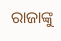ରାଜାଙ୍କୁ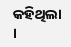କହିଥିଲା ।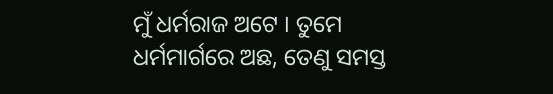ମୁଁ ଧର୍ମରାଜ ଅଟେ । ତୁମେ ଧର୍ମମାର୍ଗରେ ଅଛ, ତେଣୁ ସମସ୍ତ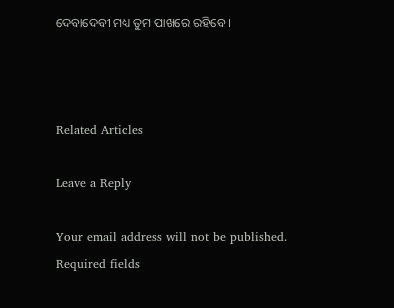ଦେବାଦେବୀ ମଧ୍ୟ ତୁମ ପାଖରେ ରହିବେ ।



Related Articles

Leave a Reply

Your email address will not be published. Required fields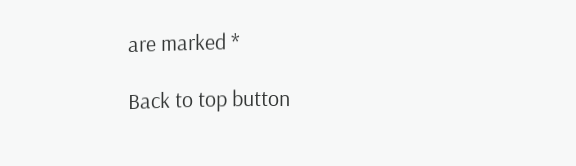are marked *

Back to top button